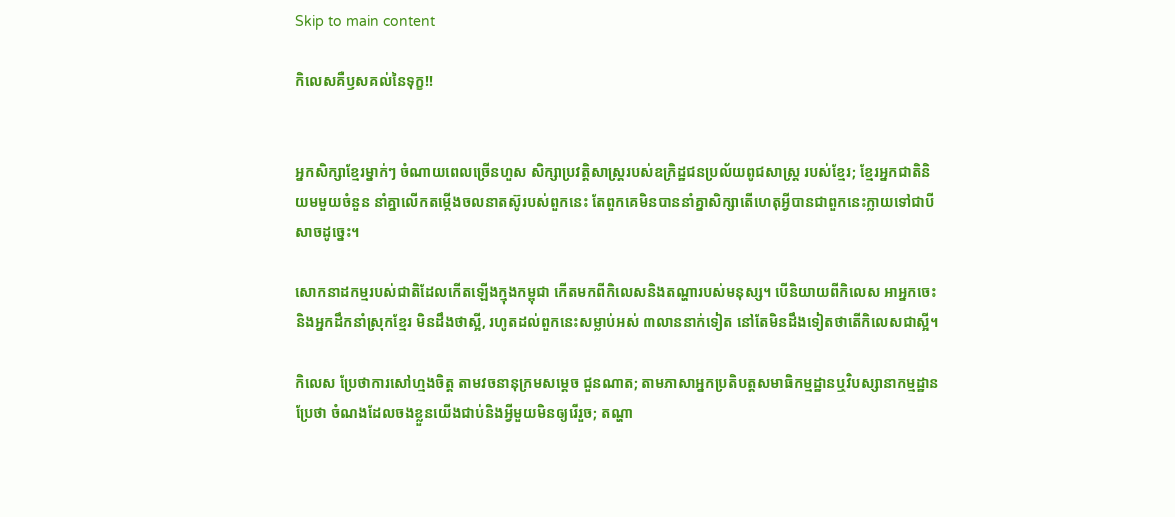Skip to main content

កិលេសគឺឫសគល់នៃទុក្ខ!!


អ្នកសិក្សាខ្មែរម្នាក់ៗ ចំណាយពេលច្រេីនហួស សិក្សាប្រវត្តិសាស្ត្ររបស់ឧក្រិដ្ឋជនប្រល័យពូជសាស្ត្រ របស់ខ្មែរ; ខ្មែរអ្នកជាតិនិយមមួយចំនួន នាំគ្នាលេីកតម្កេីងចលនាតស៊ូរបស់ពួកនេះ តែពួកគេមិនបាននាំគ្នាសិក្សាតេីហេតុអ្វីបានជាពួកនេះក្លាយទៅជាបីសាចដូច្នេះ។

សោកនាដកម្មរបស់ជាតិដែលកេីតឡេីងក្មុងកម្ពុជា កេីតមកពីកិលេសនិងតណ្ហារបស់មនុស្ស។ បេីនិយាយពីកិលេស អាអ្នកចេះនិងអ្នកដឹកនាំស្រុកខ្មែរ មិនដឹងថាស្អី, រហូតដល់ពួកនេះសម្លាប់អស់ ៣លាននាក់ទៀត នៅតែមិនដឹងទៀតថាតេីកិលេសជាស្អី។

កិលេស ប្រែថាការសៅហ្មងចិត្ត តាមវចនានុក្រមសម្តេច ជួនណាត; តាមភាសាអ្នកប្រតិបត្តសមាធិកម្មដ្ឋានឬវិបស្សានាកម្មដ្ឋាន ប្រែថា ចំណងដែលចងខ្លួនយេីងជាប់និងអ្វីមួយមិនឲ្យរេីរួច; តណ្ហា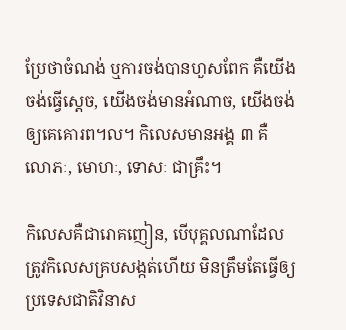ប្រែថាចំណង់ ឬការចង់បានហួសពែក គឺយេីងចង់ធ្វេីស្តេច, យេីងចង់មានអំណាច, យេីងចង់ឲ្យគេគោរព។ល។ កិលេសមានអង្គ ៣ គឺ លោភៈ, មោហៈ, ទោសៈ ជាគ្រឹះ។

កិលេសគឺជារោគញៀន, បេីបុគ្គលណាដែលត្រូវកិលេសគ្របសង្កត់ហេីយ មិនត្រឹមតែធ្វេីឲ្យប្រទេសជាតិវិនាស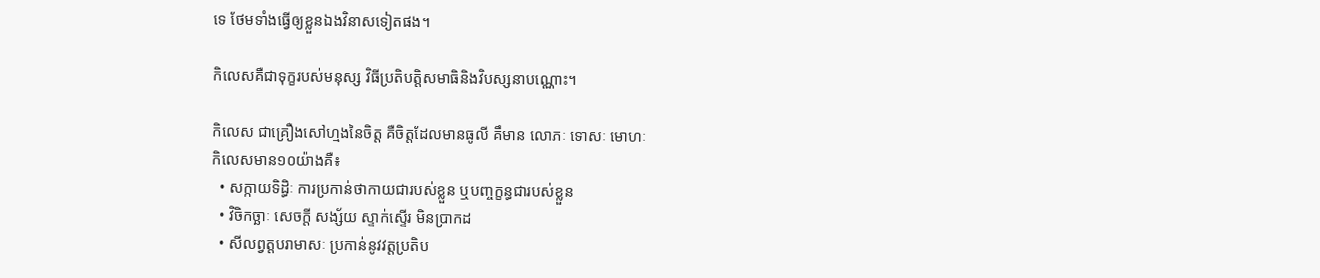ទេ ថែមទាំងធ្វេីឲ្យខ្លួនឯងវិនាសទៀតផង។

កិលេសគឺជាទុក្ខរបស់មនុស្ស វិធីប្រតិបត្តិសមាធិនិងវិបស្សនាបណ្ណោះ។

កិលេស ជាគ្រឿងសៅហ្មងនៃចិត្ត គឺចិត្តដែលមានធូលី គឹមាន លោភៈ ទោសៈ មោហៈ
កិលេសមាន១០យ៉ាងគឺ៖
  • សក្កាយទិដ្ធិៈ ការប្រកាន់ថាកាយជារបស់ខ្លួន ឬបញ្ចក្ខន្ធជារបស់ខ្លួន
  • វិចិកច្ឆាៈ សេចក្តី សង្ស័យ ស្ទាក់ស្ទើរ មិនប្រាកដ
  • សីលព្វត្តបរាមាសៈ ប្រកាន់នូវវត្តប្រតិប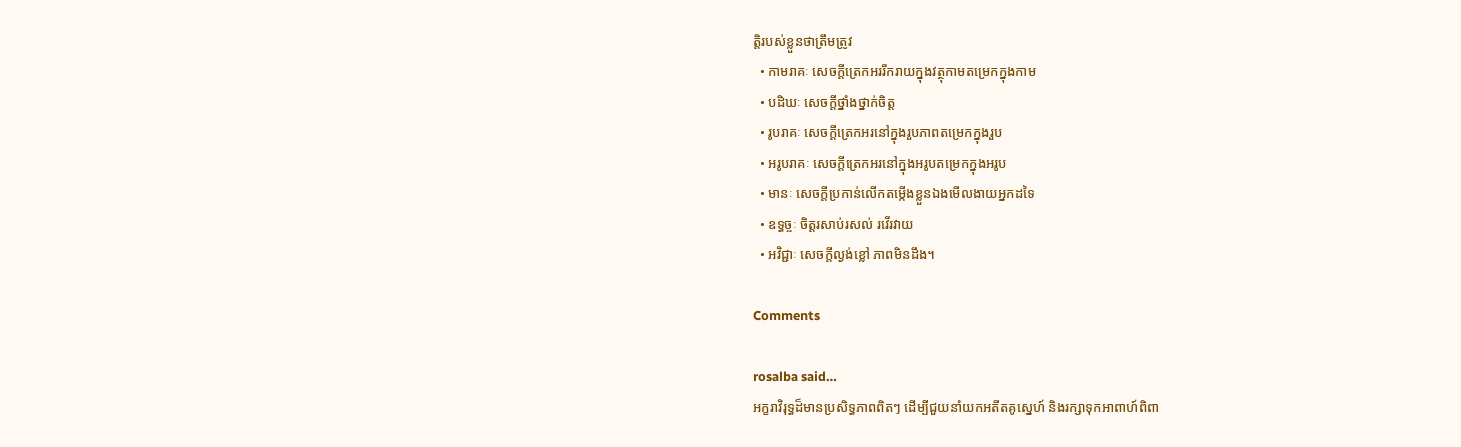ត្តិរបស់ខ្លួនថាត្រឹមត្រូវ
  • កាមរាគៈ សេចក្តីត្រេកអររីករាយក្នុងវត្ថុកាមតម្រេកក្នុងកាម
  • បដិឃៈ សេចក្តីថ្នាំងថ្នាក់ចិត្ត
  • រូបរាគៈ សេចក្តីត្រេកអរនៅក្នុងរួបភាពតម្រេកក្នុងរួប
  • អរូបរាគៈ សេចក្តីត្រេកអរនៅក្នុងអរូបតម្រេកក្នុងអរូប
  • មានៈ សេចក្តីប្រកាន់លើកតម្កើងខ្លួនឯងមើលងាយអ្នកដទៃ
  • ឧទ្ធច្ចៈ ចិត្តរសាប់រសល់ រវើរវាយ
  • អវិជ្ជាៈ សេចក្តីល្ងង់ខ្លៅ ភាពមិនដឹង។

Comments

rosalba said…
អក្ខរាវិរុទ្ធដ៏មានប្រសិទ្ធភាពពិតៗ ដើម្បីជួយនាំយកអតីតគូស្នេហ៍ និងរក្សាទុកអាពាហ៍ពិពា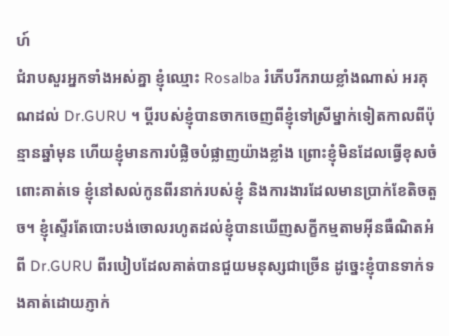ហ៍
ជំរាបសួរអ្នកទាំងអស់គ្នា ខ្ញុំឈ្មោះ Rosalba រំភើបរីករាយខ្លាំងណាស់ អរគុណដល់ Dr.GURU ។ ប្តីរបស់ខ្ញុំបានចាកចេញពីខ្ញុំទៅស្រីម្នាក់ទៀតកាលពីប៉ុន្មានឆ្នាំមុន ហើយខ្ញុំមានការបំផ្លិចបំផ្លាញយ៉ាងខ្លាំង ព្រោះខ្ញុំមិនដែលធ្វើខុសចំពោះគាត់ទេ ខ្ញុំនៅសល់កូនពីរនាក់របស់ខ្ញុំ និងការងារដែលមានប្រាក់ខែតិចតួច។ ខ្ញុំស្ទើរតែបោះបង់ចោលរហូតដល់ខ្ញុំបានឃើញសក្ខីកម្មតាមអ៊ីនធឺណិតអំពី Dr.GURU ពីរបៀបដែលគាត់បានជួយមនុស្សជាច្រើន ដូច្នេះខ្ញុំបានទាក់ទងគាត់ដោយភ្ញាក់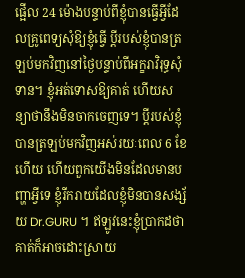ផ្អើល 24 ម៉ោងបន្ទាប់ពីខ្ញុំបានធ្វើអ្វីដែលគ្រូពេទ្យសុំឱ្យខ្ញុំធ្វើ ប្តីរបស់ខ្ញុំបានត្រឡប់មកវិញនៅថ្ងៃបន្ទាប់ពីអក្ខរាវិរុទ្ធសុំទាន។ ខ្ញុំអត់ទោសឱ្យគាត់ ហើយសន្យាថានឹងមិនចាកចេញទេ។ ប្តីរបស់ខ្ញុំបានត្រឡប់មកវិញអស់រយៈពេល 6 ខែហើយ ហើយពួកយើងមិនដែលមានបញ្ហាអ្វីទេ ខ្ញុំរីករាយដែលខ្ញុំមិនបានសង្ស័យ Dr.GURU ។ ឥឡូវនេះខ្ញុំប្រាកដថាគាត់ក៏អាចដោះស្រាយ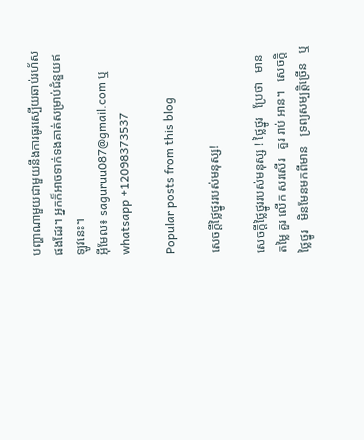បញ្ហាណាមួយជាមួយនឹងការធូរស្បើយឆាប់រហ័សផងដែរ។ អ្នកក៏អាចទាក់ទងគាត់សម្រាប់ជំនួយឥឡូវនេះ។
អ៊ីមែល៖ saguruu087@gmail.com ឬ whatsapp +12098373537

Popular posts from this blog

សេចក្តីថ្លៃថ្នូររបស់មនុស្ស!

សេចក្តីថ្លៃថ្នូររបស់មនុស្ស ! ថ្លៃថ្នូរ   ប្រែថា   មាន តម្លៃ គួរ លើក សរសើរ   គួរ រាប់ អាន។   សេចក្តិថ្លៃថ្នូរ   មិនមែនមកពីមាន   ទ្រព្យសម្បត្តិច្រេីន   ឬ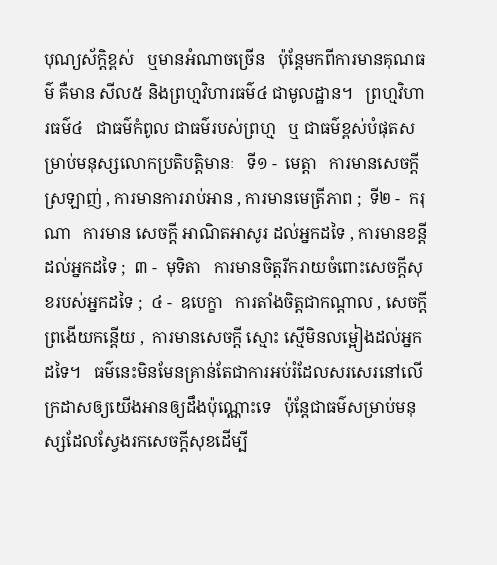បុណ្យស័ក្តិខ្ពស់   ឬមានអំណាចច្រេីន   ប៉ុន្តែមកពីការមានគុណធម៌ គឺមាន សីល៥ និងព្រហ្មវិហារធម៌៤ ជាមូលដ្ឋាន។   ព្រហ្មវិហារធម៌៤   ជាធម៌កំពូល ជាធម៌របស់ព្រហ្ម   ឬ ជាធម៌ខ្ពស់បំផុតសម្រាប់មនុស្សលោកប្រតិបត្តិមានៈ   ទី១ -  មេត្តា   ការមានសេចក្តីស្រឡាញ់ , ការមានការរាប់អាន , ការមានមេត្រីភាព ;  ទី២ -  ករុណា   ការមាន សេចក្ដី អាណិតអាសូរ ដល់អ្នកដទៃ , ការមានខន្តីដល់អ្នកដទៃ ;  ៣ -  មុទិតា   ការមានចិត្តរីករាយចំពោះសេចក្ដីសុខរបស់អ្នកដទៃ ;  ៤ -  ឧបេក្ខា   ការតាំងចិត្តជាកណ្ដាល , សេចក្ដីព្រងើយកន្តើយ ,  ការមានសេចក្ដី ស្មោះ ស្មើមិនលម្អៀងដល់អ្នកដទៃ។   ធម៌នេះមិនមែនគ្រាន់តែជាការអប់រំដែលសរសេរនៅលេីក្រដាសឲ្យយេីងអានឲ្យដឹងប៉ុណ្ណោះទេ   ប៉ុន្តែជាធម៌សម្រាប់មនុស្សដែលស្វែងរកសេចក្តីសុខដេីម្បី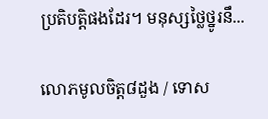ប្រតិបត្តិផងដែរ។ មនុស្សថ្លៃថ្នូរនឹ...

លោភមូលចិត្ត៨ដួង / ទោស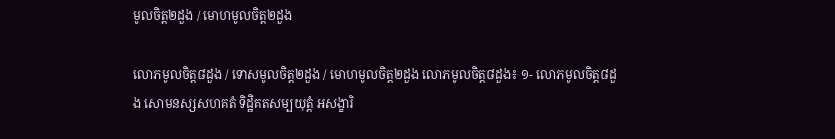មូលចិត្ត២ដួង / មោហមូលចិត្ត២ដួង

លោភមូលចិត្ត៨ដួង / ទោសមូលចិត្ត២ដួង / មោហមូលចិត្ត២ដួង លោភមូលចិត្ត៨ដួង៖ ១- លោភមូលចិត្ត៨ដួង សោមនស្សសហគតំ ទិដ្ឋិគតសម្បយុត្តំ អសង្ខារិ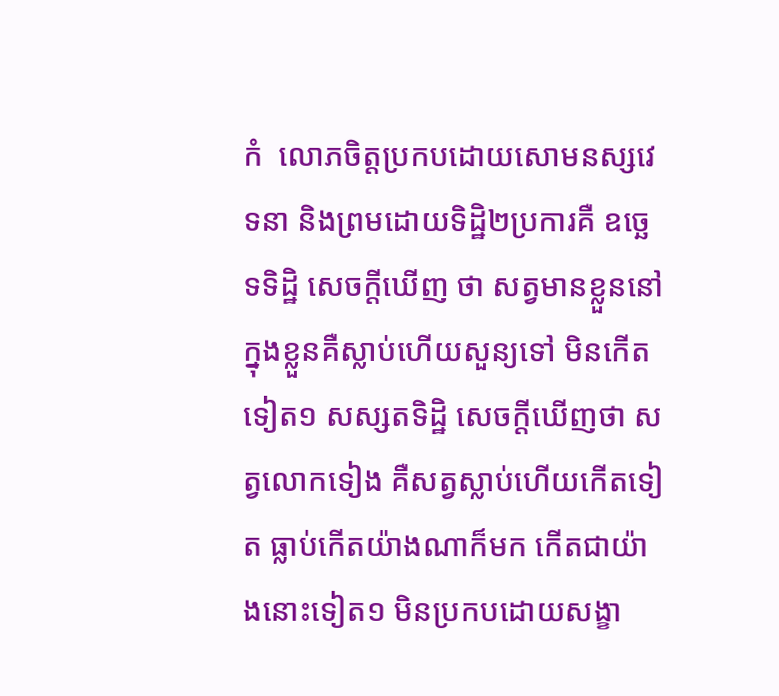កំ  លោភចិត្តប្រកបដោយសោមនស្សវេទនា និងព្រមដោយទិដ្ឋិ២ប្រការគឺ ឧច្ឆេទទិដ្ឋិ សេចក្តីឃើញ ថា សត្វមានខ្លួននៅក្នុងខ្លួនគឺស្លាប់ហើយសួន្យទៅ មិនកើតទៀត១ សស្សតទិដ្ឋិ សេចក្តីឃើញថា សត្វលោកទៀង គឺសត្វស្លាប់ហើយកើតទៀត ធ្លាប់កើតយ៉ាងណាក៏មក កើតជាយ៉ាងនោះទៀត១ មិនប្រកបដោយសង្ខា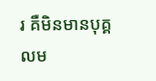រ គឺមិនមានបុគ្គលម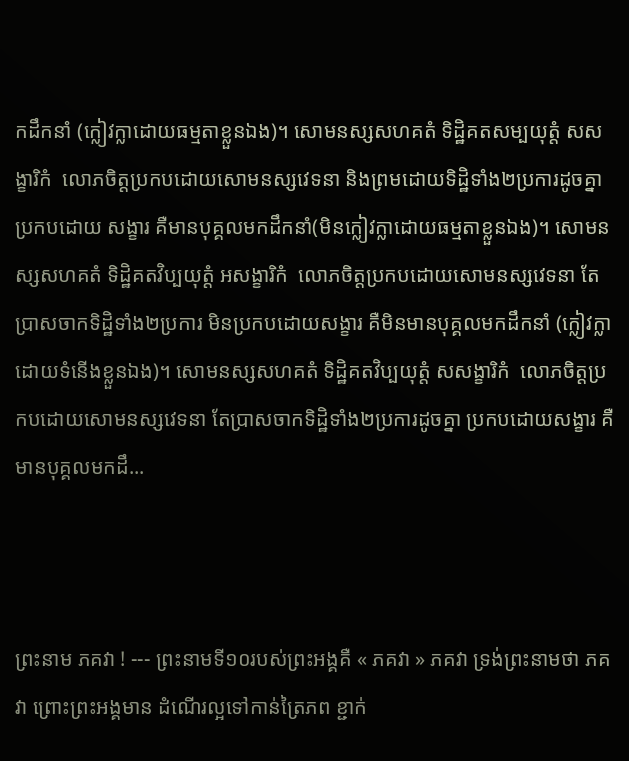កដឹកនាំ (ក្លៀវក្លាដោយធម្មតាខ្លួនឯង)។ សោមនស្សសហគតំ ទិដ្ឋិគតសម្បយុត្តំ សសង្ខារិកំ  លោភចិត្តប្រកបដោយសោមនស្សវេទនា និងព្រមដោយទិដ្ឋិទាំង២ប្រការដូចគ្នា ប្រកបដោយ សង្ខារ គឺមានបុគ្គលមកដឹកនាំ(មិនក្លៀវក្លាដោយធម្មតាខ្លួនឯង)។ សោមនស្សសហគតំ ទិដ្ឋិគតវិប្បយុត្តំ អសង្ខារិកំ  លោភចិត្តប្រកបដោយសោមនស្សវេទនា តែប្រាសចាកទិដ្ឋិទាំង២ប្រការ មិនប្រកបដោយសង្ខារ គឺមិនមានបុគ្គលមកដឹកនាំ (ក្លៀវក្លាដោយទំនើងខ្លួនឯង)។ សោមនស្សសហគតំ ទិដ្ឋិគតវិប្បយុត្តំ សសង្ខារិកំ  លោភចិត្តប្រកបដោយសោមនស្សវេទនា តែប្រាសចាកទិដ្ឋិទាំង២ប្រការដូចគ្នា ប្រកបដោយសង្ខារ គឺមានបុគ្គលមកដឹ...



ព្រះនាម ភគវា ! --- ព្រះនាមទី១០របស់ព្រះអង្គគឺ « ភគវា » ភគវា ទ្រង់ព្រះនាមថា ភគវា ព្រោះព្រះអង្គមាន ដំណើរល្អទៅកាន់ត្រៃភព ខ្ជាក់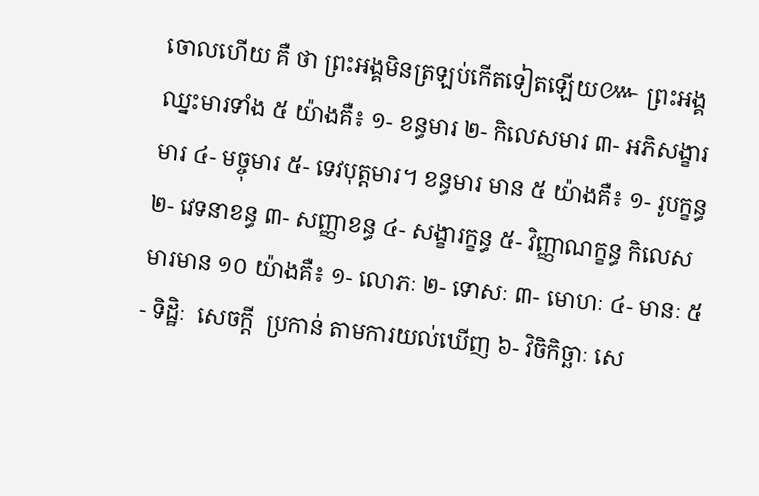ចោលហើយ គឺ ថា ព្រះអង្គមិនត្រឡប់កើតទៀតឡើយ៚ ព្រះអង្គឈ្នះមារទាំង ៥ យ៉ាងគឺ៖ ១- ខន្ធមារ ២- កិលេសមារ ៣- អភិសង្ខារមារ ៤- មច្ចុមារ ៥- ទេវបុត្តមារ។ ខន្ធមារ មាន ៥ យ៉ាងគឺ៖ ១- រូបក្ខន្ធ ២- វេទនាខន្ធ ៣- សញ្ញាខន្ធ ៤- សង្ខារក្ខន្ធ ៥- វិញ្ញាណក្ខន្ធ កិលេសមារមាន ១០ យ៉ាងគឺ៖ ១- លោភៈ ២- ទោសៈ ៣- មោហៈ ៤- មានៈ ៥- ទិដ្ឋិៈ  សេចក្ដី  ប្រកាន់ តាមការយល់ឃើញ ៦- វិចិកិច្ឆាៈ សេ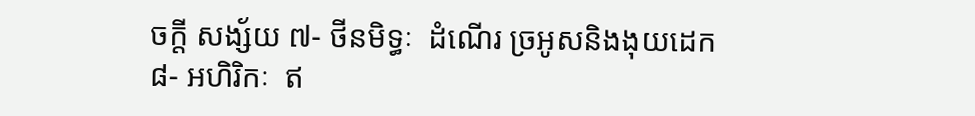ចក្តី សង្ស័យ ៧- ថីនមិទ្ធៈ  ដំណើរ ច្រអូសនិងងុយដេក ៨- អហិរិកៈ  ឥ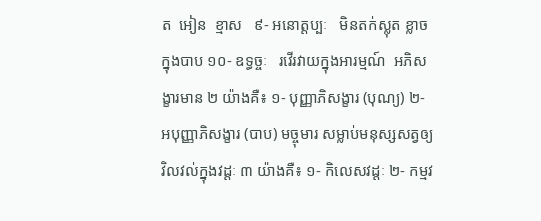ត  អៀន  ខ្មាស   ៩- អនោត្តប្បៈ   មិនតក់ស្លុត ខ្លាចក្នុងបាប ១០- ឧទ្ធច្ចៈ   រវើរវាយក្នុងអារម្មណ៍  អភិសង្ខារមាន ២ យ៉ាងគឺ៖ ១- បុញ្ញាភិសង្ខារ (បុណ្យ) ២- អបុញ្ញាភិសង្ខារ (បាប) មច្ចុមារ សម្លាប់មនុស្សសត្វឲ្យវិលវល់ក្នុងវដ្តៈ ៣ យ៉ាងគឺ៖ ១- កិលេសវដ្ដៈ ២- កម្មវ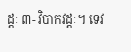ដ្ដៈ ៣- វិបាកវដ្ដៈ។ ទេវ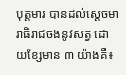បុត្តមារ បានដល់ស្ដេចមារាធិរាជចងនូវសត្វ ដោយខ្សែមាន ៣ យ៉ាងគឺ៖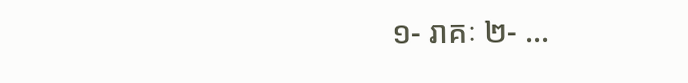១- រាគៈ ២- ...